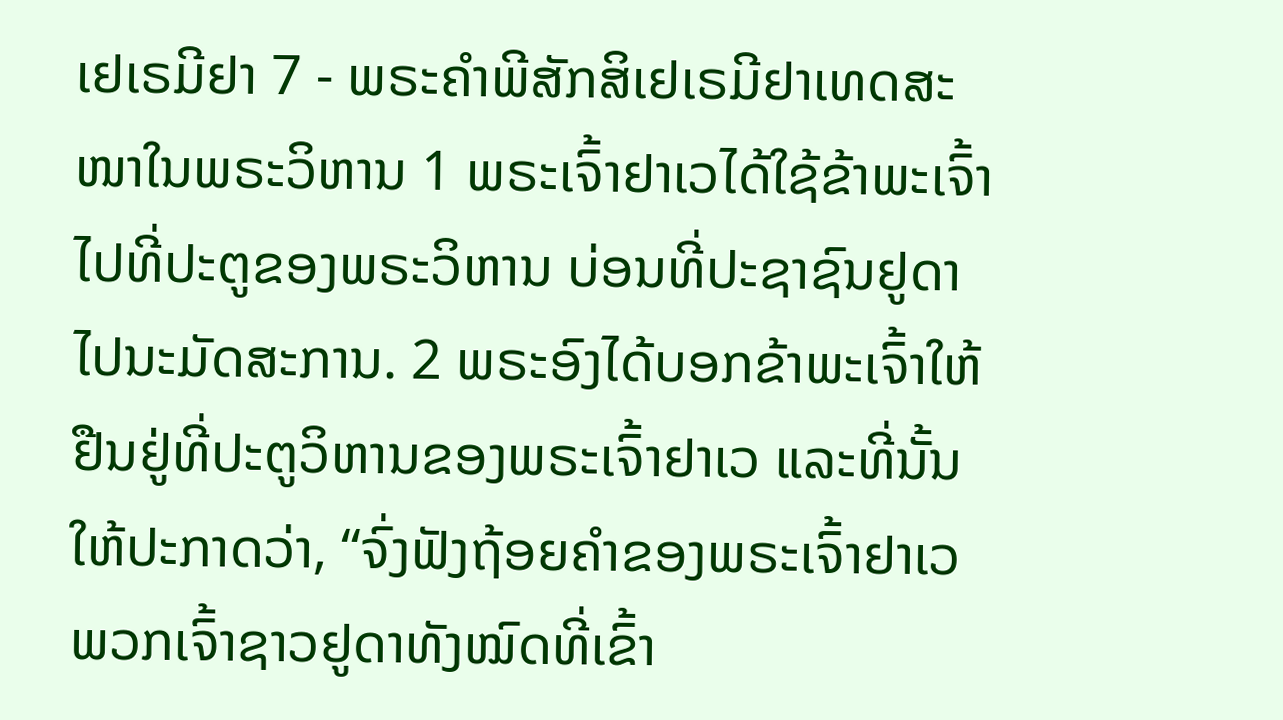ເຢເຣມີຢາ 7 - ພຣະຄຳພີສັກສິເຢເຣມີຢາເທດສະໜາໃນພຣະວິຫານ 1 ພຣະເຈົ້າຢາເວໄດ້ໃຊ້ຂ້າພະເຈົ້າໄປທີ່ປະຕູຂອງພຣະວິຫານ ບ່ອນທີ່ປະຊາຊົນຢູດາໄປນະມັດສະການ. 2 ພຣະອົງໄດ້ບອກຂ້າພະເຈົ້າໃຫ້ຢືນຢູ່ທີ່ປະຕູວິຫານຂອງພຣະເຈົ້າຢາເວ ແລະທີ່ນັ້ນໃຫ້ປະກາດວ່າ, “ຈົ່ງຟັງຖ້ອຍຄຳຂອງພຣະເຈົ້າຢາເວ ພວກເຈົ້າຊາວຢູດາທັງໝົດທີ່ເຂົ້າ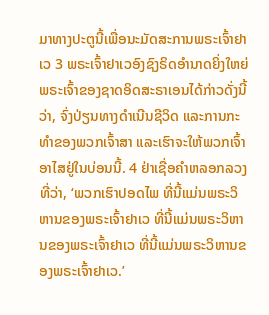ມາທາງປະຕູນີ້ເພື່ອນະມັດສະການພຣະເຈົ້າຢາເວ 3 ພຣະເຈົ້າຢາເວອົງຊົງຣິດອຳນາດຍິ່ງໃຫຍ່ ພຣະເຈົ້າຂອງຊາດອິດສະຣາເອນໄດ້ກ່າວດັ່ງນີ້ວ່າ, ຈົ່ງປ່ຽນທາງດຳເນີນຊີວິດ ແລະການກະທຳຂອງພວກເຈົ້າສາ ແລະເຮົາຈະໃຫ້ພວກເຈົ້າອາໄສຢູ່ໃນບ່ອນນີ້. 4 ຢ່າເຊື່ອຄຳຫລອກລວງທີ່ວ່າ, ‘ພວກເຮົາປອດໄພ ທີ່ນີ້ແມ່ນພຣະວິຫານຂອງພຣະເຈົ້າຢາເວ ທີ່ນີ້ແມ່ນພຣະວິຫານຂອງພຣະເຈົ້າຢາເວ ທີ່ນີ້ແມ່ນພຣະວິຫານຂອງພຣະເຈົ້າຢາເວ.’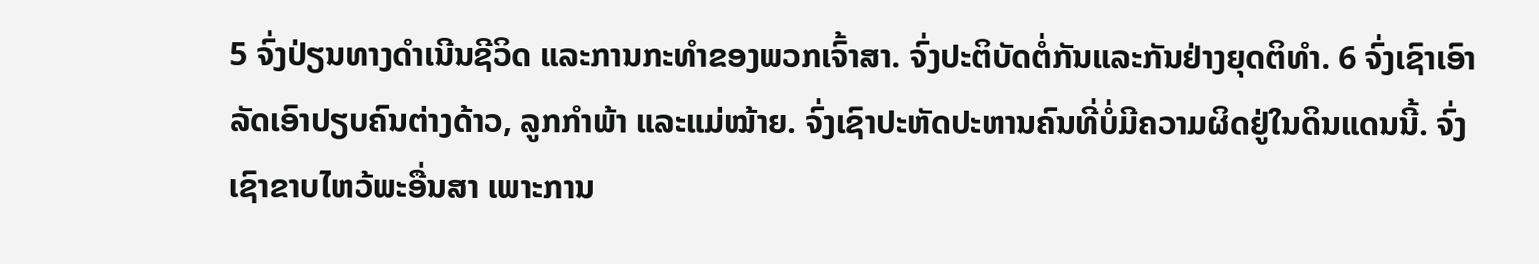5 ຈົ່ງປ່ຽນທາງດຳເນີນຊີວິດ ແລະການກະທຳຂອງພວກເຈົ້າສາ. ຈົ່ງປະຕິບັດຕໍ່ກັນແລະກັນຢ່າງຍຸດຕິທຳ. 6 ຈົ່ງເຊົາເອົາລັດເອົາປຽບຄົນຕ່າງດ້າວ, ລູກກຳພ້າ ແລະແມ່ໝ້າຍ. ຈົ່ງເຊົາປະຫັດປະຫານຄົນທີ່ບໍ່ມີຄວາມຜິດຢູ່ໃນດິນແດນນີ້. ຈົ່ງເຊົາຂາບໄຫວ້ພະອື່ນສາ ເພາະການ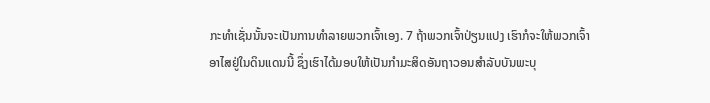ກະທຳເຊັ່ນນັ້ນຈະເປັນການທຳລາຍພວກເຈົ້າເອງ. 7 ຖ້າພວກເຈົ້າປ່ຽນແປງ ເຮົາກໍຈະໃຫ້ພວກເຈົ້າອາໄສຢູ່ໃນດິນແດນນີ້ ຊຶ່ງເຮົາໄດ້ມອບໃຫ້ເປັນກຳມະສິດອັນຖາວອນສຳລັບບັນພະບຸ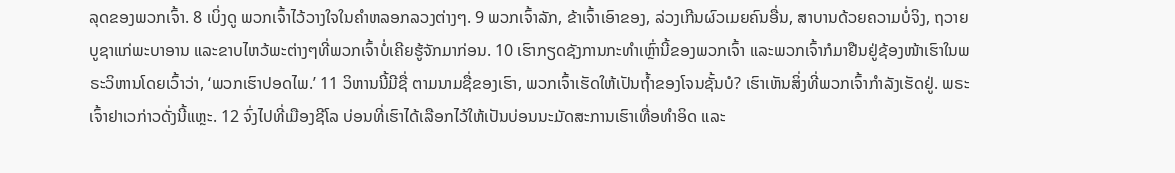ລຸດຂອງພວກເຈົ້າ. 8 ເບິ່ງດູ ພວກເຈົ້າໄວ້ວາງໃຈໃນຄຳຫລອກລວງຕ່າງໆ. 9 ພວກເຈົ້າລັກ, ຂ້າເຈົ້າເອົາຂອງ, ລ່ວງເກີນຜົວເມຍຄົນອື່ນ, ສາບານດ້ວຍຄວາມບໍ່ຈິງ, ຖວາຍບູຊາແກ່ພະບາອານ ແລະຂາບໄຫວ້ພະຕ່າງໆທີ່ພວກເຈົ້າບໍ່ເຄີຍຮູ້ຈັກມາກ່ອນ. 10 ເຮົາກຽດຊັງການກະທຳເຫຼົ່ານີ້ຂອງພວກເຈົ້າ ແລະພວກເຈົ້າກໍມາຢືນຢູ່ຊ້ອງໜ້າເຮົາໃນພຣະວິຫານໂດຍເວົ້າວ່າ, ‘ພວກເຮົາປອດໄພ.’ 11 ວິຫານນີ້ມີຊື່ ຕາມນາມຊື່ຂອງເຮົາ, ພວກເຈົ້າເຮັດໃຫ້ເປັນຖໍ້າຂອງໂຈນຊັ້ນບໍ? ເຮົາເຫັນສິ່ງທີ່ພວກເຈົ້າກຳລັງເຮັດຢູ່. ພຣະເຈົ້າຢາເວກ່າວດັ່ງນີ້ແຫຼະ. 12 ຈົ່ງໄປທີ່ເມືອງຊີໂລ ບ່ອນທີ່ເຮົາໄດ້ເລືອກໄວ້ໃຫ້ເປັນບ່ອນນະມັດສະການເຮົາເທື່ອທຳອິດ ແລະ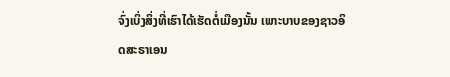ຈົ່ງເບິ່ງສິ່ງທີ່ເຮົາໄດ້ເຮັດຕໍ່ເມືອງນັ້ນ ເພາະບາບຂອງຊາວອິດສະຣາເອນ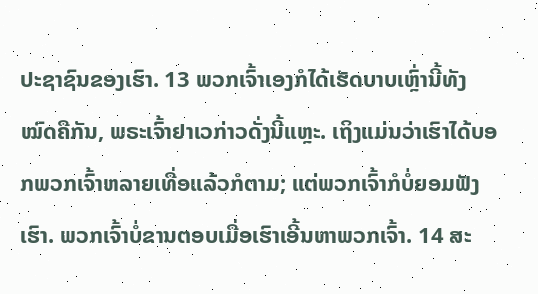ປະຊາຊົນຂອງເຮົາ. 13 ພວກເຈົ້າເອງກໍໄດ້ເຮັດບາບເຫຼົ່ານີ້ທັງໝົດຄືກັນ, ພຣະເຈົ້າຢາເວກ່າວດັ່ງນີ້ແຫຼະ. ເຖິງແມ່ນວ່າເຮົາໄດ້ບອກພວກເຈົ້າຫລາຍເທື່ອແລ້ວກໍຕາມ; ແຕ່ພວກເຈົ້າກໍບໍ່ຍອມຟັງເຮົາ. ພວກເຈົ້າບໍ່ຂານຕອບເມື່ອເຮົາເອີ້ນຫາພວກເຈົ້າ. 14 ສະ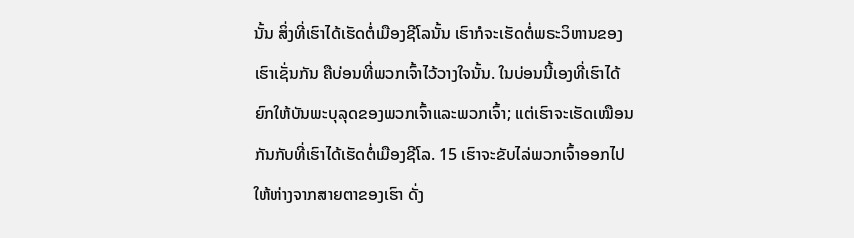ນັ້ນ ສິ່ງທີ່ເຮົາໄດ້ເຮັດຕໍ່ເມືອງຊີໂລນັ້ນ ເຮົາກໍຈະເຮັດຕໍ່ພຣະວິຫານຂອງເຮົາເຊັ່ນກັນ ຄືບ່ອນທີ່ພວກເຈົ້າໄວ້ວາງໃຈນັ້ນ. ໃນບ່ອນນີ້ເອງທີ່ເຮົາໄດ້ຍົກໃຫ້ບັນພະບຸລຸດຂອງພວກເຈົ້າແລະພວກເຈົ້າ; ແຕ່ເຮົາຈະເຮັດເໝືອນກັນກັບທີ່ເຮົາໄດ້ເຮັດຕໍ່ເມືອງຊີໂລ. 15 ເຮົາຈະຂັບໄລ່ພວກເຈົ້າອອກໄປໃຫ້ຫ່າງຈາກສາຍຕາຂອງເຮົາ ດັ່ງ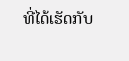ທີ່ໄດ້ເຮັດກັບ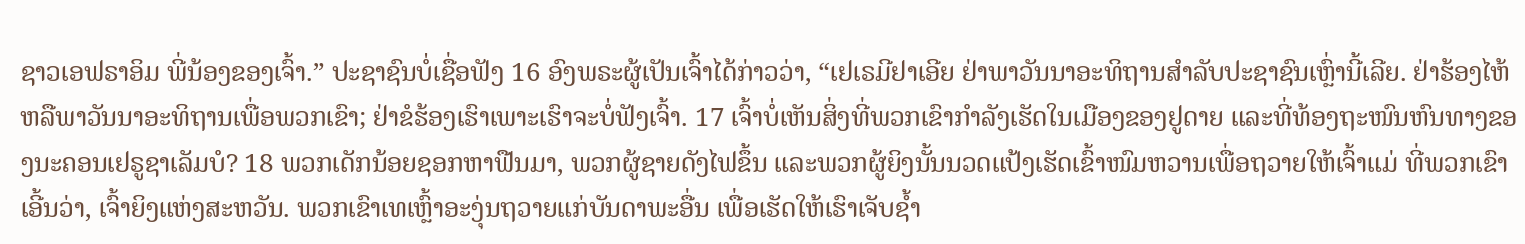ຊາວເອຟຣາອິມ ພີ່ນ້ອງຂອງເຈົ້າ.” ປະຊາຊົນບໍ່ເຊື່ອຟັງ 16 ອົງພຣະຜູ້ເປັນເຈົ້າໄດ້ກ່າວວ່າ, “ເຢເຣມີຢາເອີຍ ຢ່າພາວັນນາອະທິຖານສຳລັບປະຊາຊົນເຫຼົ່ານີ້ເລີຍ. ຢ່າຮ້ອງໄຫ້ຫລືພາວັນນາອະທິຖານເພື່ອພວກເຂົາ; ຢ່າຂໍຮ້ອງເຮົາເພາະເຮົາຈະບໍ່ຟັງເຈົ້າ. 17 ເຈົ້າບໍ່ເຫັນສິ່ງທີ່ພວກເຂົາກຳລັງເຮັດໃນເມືອງຂອງຢູດາຍ ແລະທີ່ທ້ອງຖະໜົນຫົນທາງຂອງນະຄອນເຢຣູຊາເລັມບໍ? 18 ພວກເດັກນ້ອຍຊອກຫາຟືນມາ, ພວກຜູ້ຊາຍດັງໄຟຂຶ້ນ ແລະພວກຜູ້ຍິງນັ້ນນວດແປ້ງເຮັດເຂົ້າໜົມຫວານເພື່ອຖວາຍໃຫ້ເຈົ້າແມ່ ທີ່ພວກເຂົາເອີ້ນວ່າ, ເຈົ້າຍິງແຫ່ງສະຫວັນ. ພວກເຂົາເທເຫຼົ້າອະງຸ່ນຖວາຍແກ່ບັນດາພະອື່ນ ເພື່ອເຮັດໃຫ້ເຮົາເຈັບຊໍ້າ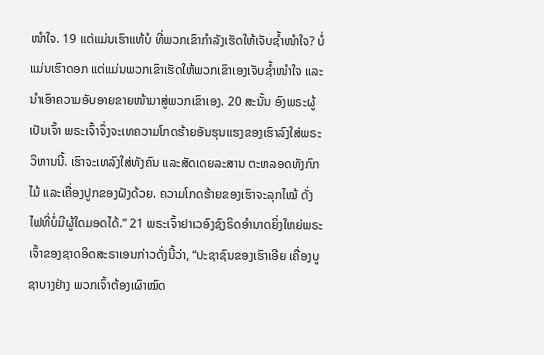ໜຳໃຈ. 19 ແຕ່ແມ່ນເຮົາແທ້ບໍ ທີ່ພວກເຂົາກຳລັງເຮັດໃຫ້ເຈັບຊໍ້າໜຳໃຈ? ບໍ່ແມ່ນເຮົາດອກ ແຕ່ແມ່ນພວກເຂົາເຮັດໃຫ້ພວກເຂົາເອງເຈັບຊໍ້າໜຳໃຈ ແລະນຳເອົາຄວາມອັບອາຍຂາຍໜ້າມາສູ່ພວກເຂົາເອງ. 20 ສະນັ້ນ ອົງພຣະຜູ້ເປັນເຈົ້າ ພຣະເຈົ້າຈຶ່ງຈະເທຄວາມໂກດຮ້າຍອັນຮຸນແຮງຂອງເຮົາລົງໃສ່ພຣະວິຫານນີ້. ເຮົາຈະເທລົງໃສ່ທັງຄົນ ແລະສັດເດຍລະສານ ຕະຫລອດທັງກົກໄມ້ ແລະເຄື່ອງປູກຂອງຝັງດ້ວຍ. ຄວາມໂກດຮ້າຍຂອງເຮົາຈະລຸກໄໝ້ ດັ່ງໄຟທີ່ບໍ່ມີຜູ້ໃດມອດໄດ້.” 21 ພຣະເຈົ້າຢາເວອົງຊົງຣິດອຳນາດຍິ່ງໃຫຍ່ພຣະເຈົ້າຂອງຊາດອິດສະຣາເອນກ່າວດັ່ງນີ້ວ່າ, “ປະຊາຊົນຂອງເຮົາເອີຍ ເຄື່ອງບູຊາບາງຢ່າງ ພວກເຈົ້າຕ້ອງເຜົາໝົດ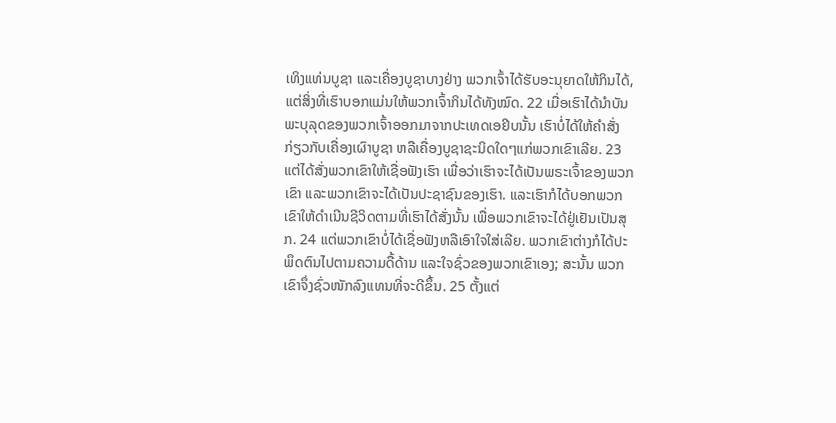ເທິງແທ່ນບູຊາ ແລະເຄື່ອງບູຊາບາງຢ່າງ ພວກເຈົ້າໄດ້ຮັບອະນຸຍາດໃຫ້ກິນໄດ້, ແຕ່ສິ່ງທີ່ເຮົາບອກແມ່ນໃຫ້ພວກເຈົ້າກິນໄດ້ທັງໝົດ. 22 ເມື່ອເຮົາໄດ້ນຳບັນພະບຸລຸດຂອງພວກເຈົ້າອອກມາຈາກປະເທດເອຢິບນັ້ນ ເຮົາບໍ່ໄດ້ໃຫ້ຄຳສັ່ງກ່ຽວກັບເຄື່ອງເຜົາບູຊາ ຫລືເຄື່ອງບູຊາຊະນິດໃດໆແກ່ພວກເຂົາເລີຍ. 23 ແຕ່ໄດ້ສັ່ງພວກເຂົາໃຫ້ເຊື່ອຟັງເຮົາ ເພື່ອວ່າເຮົາຈະໄດ້ເປັນພຣະເຈົ້າຂອງພວກເຂົາ ແລະພວກເຂົາຈະໄດ້ເປັນປະຊາຊົນຂອງເຮົາ. ແລະເຮົາກໍໄດ້ບອກພວກເຂົາໃຫ້ດຳເນີນຊີວິດຕາມທີ່ເຮົາໄດ້ສັ່ງນັ້ນ ເພື່ອພວກເຂົາຈະໄດ້ຢູ່ເຢັນເປັນສຸກ. 24 ແຕ່ພວກເຂົາບໍ່ໄດ້ເຊື່ອຟັງຫລືເອົາໃຈໃສ່ເລີຍ. ພວກເຂົາຕ່າງກໍໄດ້ປະພຶດຕົນໄປຕາມຄວາມດື້ດ້ານ ແລະໃຈຊົ່ວຂອງພວກເຂົາເອງ; ສະນັ້ນ ພວກເຂົາຈຶ່ງຊົ່ວໜັກລົງແທນທີ່ຈະດີຂຶ້ນ. 25 ຕັ້ງແຕ່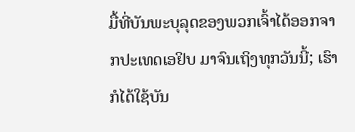ມື້ທີ່ບັນພະບຸລຸດຂອງພວກເຈົ້າໄດ້ອອກຈາກປະເທດເອຢິບ ມາຈົນເຖິງທຸກວັນນີ້; ເຮົາກໍໄດ້ໃຊ້ບັນ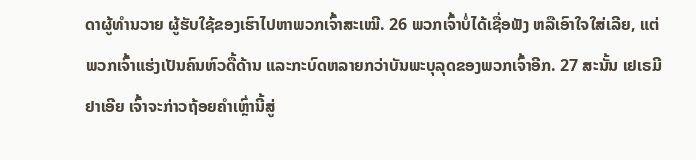ດາຜູ້ທຳນວາຍ ຜູ້ຮັບໃຊ້ຂອງເຮົາໄປຫາພວກເຈົ້າສະເໝີ. 26 ພວກເຈົ້າບໍ່ໄດ້ເຊື່ອຟັງ ຫລືເອົາໃຈໃສ່ເລີຍ, ແຕ່ພວກເຈົ້າແຮ່ງເປັນຄົນຫົວດື້ດ້ານ ແລະກະບົດຫລາຍກວ່າບັນພະບຸລຸດຂອງພວກເຈົ້າອີກ. 27 ສະນັ້ນ ເຢເຣມີຢາເອີຍ ເຈົ້າຈະກ່າວຖ້ອຍຄຳເຫຼົ່ານີ້ສູ່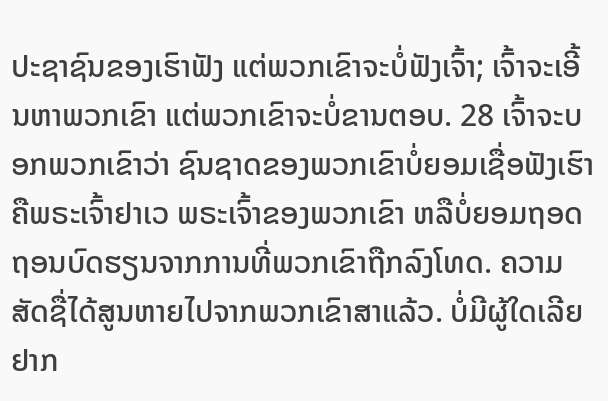ປະຊາຊົນຂອງເຮົາຟັງ ແຕ່ພວກເຂົາຈະບໍ່ຟັງເຈົ້າ; ເຈົ້າຈະເອີ້ນຫາພວກເຂົາ ແຕ່ພວກເຂົາຈະບໍ່ຂານຕອບ. 28 ເຈົ້າຈະບອກພວກເຂົາວ່າ ຊົນຊາດຂອງພວກເຂົາບໍ່ຍອມເຊື່ອຟັງເຮົາ ຄືພຣະເຈົ້າຢາເວ ພຣະເຈົ້າຂອງພວກເຂົາ ຫລືບໍ່ຍອມຖອດຖອນບົດຮຽນຈາກການທີ່ພວກເຂົາຖືກລົງໂທດ. ຄວາມສັດຊື່ໄດ້ສູນຫາຍໄປຈາກພວກເຂົາສາແລ້ວ. ບໍ່ມີຜູ້ໃດເລີຍຢາກ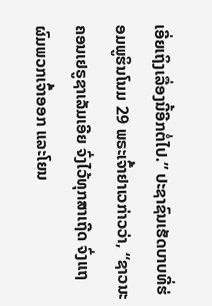ເອີ່ຍເຖິງເລື່ອງນີ້ອີກຕໍ່ໄປ.” ປະຊາຊົນເຮັດບາບທີ່ຮ່ອມພູຮິນໂນມ 29 ພຣະເຈົ້າຢາເວກ່າວວ່າ, “ຊາວນະຄອນເຢຣູຊາເລັມເອີຍ ຈົ່ງໄວ້ທຸກສາເຖີດ ຈົ່ງແຖຜົມພວກເຈົ້າອອກ ແລະໂຍນ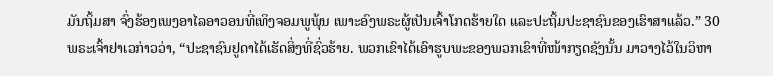ມັນຖິ້ມສາ ຈົ່ງຮ້ອງເພງອາໄລອາວອນທີ່ເທິງຈອມພູພຸ້ນ ເພາະອົງພຣະຜູ້ເປັນເຈົ້າໂກດຮ້າຍໃດ ແລະປະຖິ້ມປະຊາຊົນຂອງເຮົາສາແລ້ວ.” 30 ພຣະເຈົ້າຢາເວກ່າວວ່າ, “ປະຊາຊົນຢູດາໄດ້ເຮັດສິ່ງທີ່ຊົ່ວຮ້າຍ. ພວກເຂົາໄດ້ເອົາຮູບພະຂອງພວກເຂົາທີ່ໜ້າກຽດຊັງນັ້ນ ມາວາງໄວ້ໃນວິຫາ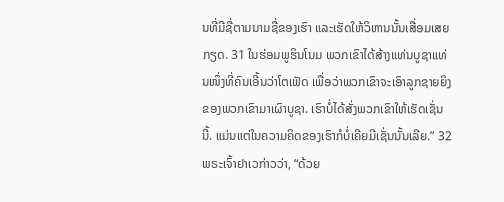ນທີ່ມີຊື່ຕາມນາມຊື່ຂອງເຮົາ ແລະເຮັດໃຫ້ວິຫານນັ້ນເສື່ອມເສຍກຽດ. 31 ໃນຮ່ອມພູຮິນໂນມ ພວກເຂົາໄດ້ສ້າງແທ່ນບູຊາແທ່ນໜຶ່ງທີ່ຄົນເອີ້ນວ່າໂຕເຟັດ ເພື່ອວ່າພວກເຂົາຈະເອົາລູກຊາຍຍິງຂອງພວກເຂົາມາເຜົາບູຊາ. ເຮົາບໍ່ໄດ້ສັ່ງພວກເຂົາໃຫ້ເຮັດເຊັ່ນນີ້. ແມ່ນແຕ່ໃນຄວາມຄິດຂອງເຮົາກໍບໍ່ເຄີຍມີເຊັ່ນນັ້ນເລີຍ.” 32 ພຣະເຈົ້າຢາເວກ່າວວ່າ, “ດ້ວຍ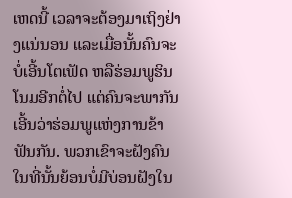ເຫດນີ້ ເວລາຈະຕ້ອງມາເຖິງຢ່າງແນ່ນອນ ແລະເມື່ອນັ້ນຄົນຈະບໍ່ເອີ້ນໂຕເຟັດ ຫລືຮ່ອມພູຮິນໂນມອີກຕໍ່ໄປ ແຕ່ຄົນຈະພາກັນເອີ້ນວ່າຮ່ອມພູແຫ່ງການຂ້າຟັນກັນ. ພວກເຂົາຈະຝັງຄົນໃນທີ່ນັ້ນຍ້ອນບໍ່ມີບ່ອນຝັງໃນ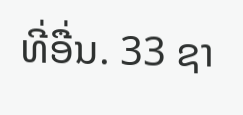ທີ່ອື່ນ. 33 ຊາ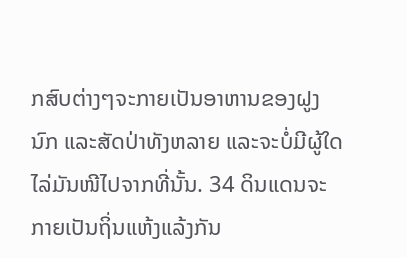ກສົບຕ່າງໆຈະກາຍເປັນອາຫານຂອງຝູງນົກ ແລະສັດປ່າທັງຫລາຍ ແລະຈະບໍ່ມີຜູ້ໃດໄລ່ມັນໜີໄປຈາກທີ່ນັ້ນ. 34 ດິນແດນຈະກາຍເປັນຖິ່ນແຫ້ງແລ້ງກັນ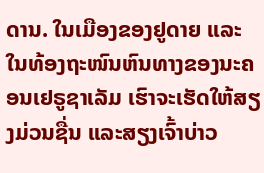ດານ. ໃນເມືອງຂອງຢູດາຍ ແລະໃນທ້ອງຖະໜົນຫົນທາງຂອງນະຄອນເຢຣູຊາເລັມ ເຮົາຈະເຮັດໃຫ້ສຽງມ່ວນຊື່ນ ແລະສຽງເຈົ້າບ່າວ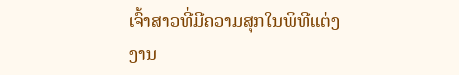ເຈົ້າສາວທີ່ມີຄວາມສຸກໃນພິທີແຕ່ງງານ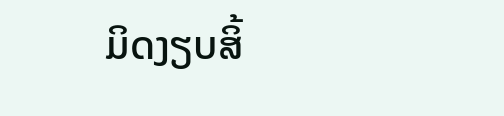ມິດງຽບສິ້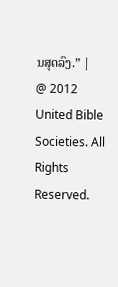ນສຸດລົງ.” |
@ 2012 United Bible Societies. All Rights Reserved.